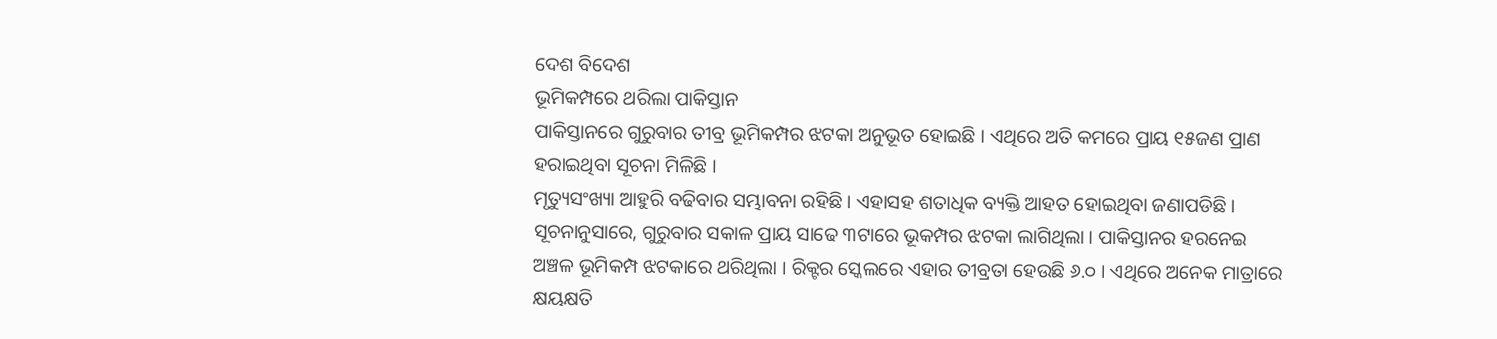ଦେଶ ବିଦେଶ
ଭୂମିକମ୍ପରେ ଥରିଲା ପାକିସ୍ତାନ
ପାକିସ୍ତାନରେ ଗୁରୁବାର ତୀବ୍ର ଭୂମିକମ୍ପର ଝଟକା ଅନୁଭୂତ ହୋଇଛି । ଏଥିରେ ଅତି କମରେ ପ୍ରାୟ ୧୫ଜଣ ପ୍ରାଣ ହରାଇଥିବା ସୂଚନା ମିଳିଛି ।
ମୃତ୍ୟୁସଂଖ୍ୟା ଆହୁରି ବଢିବାର ସମ୍ଭାବନା ରହିଛି । ଏହାସହ ଶତାଧିକ ବ୍ୟକ୍ତି ଆହତ ହୋଇଥିବା ଜଣାପଡିଛି । ସୂଚନାନୁସାରେ, ଗୁରୁବାର ସକାଳ ପ୍ରାୟ ସାଢେ ୩ଟାରେ ଭୂକମ୍ପର ଝଟକା ଲାଗିଥିଲା । ପାକିସ୍ତାନର ହରନେଇ ଅଞ୍ଚଳ ଭୂମିକମ୍ପ ଝଟକାରେ ଥରିଥିଲା । ରିକ୍ଟର ସ୍କେଲରେ ଏହାର ତୀବ୍ରତା ହେଉଛି ୬.୦ । ଏଥିରେ ଅନେକ ମାତ୍ରାରେ କ୍ଷୟକ୍ଷତି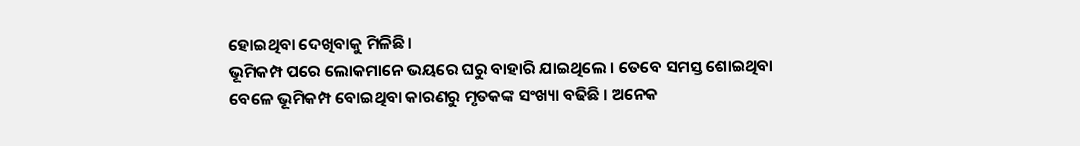ହୋଇଥିବା ଦେଖିବାକୁ ମିଳିଛି ।
ଭୂମିକମ୍ପ ପରେ ଲୋକମାନେ ଭୟରେ ଘରୁ ବାହାରି ଯାଇଥିଲେ । ତେବେ ସମସ୍ତ ଶୋଇଥିବା ବେଳେ ଭୂମିକମ୍ପ ବୋଇଥିବା କାରଣରୁ ମୃତକଙ୍କ ସଂଖ୍ୟା ବଢିଛି । ଅନେକ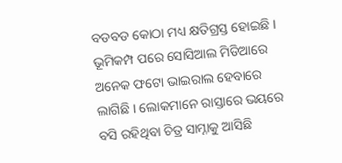ବଡବଡ କୋଠା ମଧ୍ୟ କ୍ଷତିଗ୍ରସ୍ତ ହୋଇଛି । ଭୂମିକମ୍ପ ପରେ ସୋସିଆଲ ମିଡିଆରେ ଅନେକ ଫଟୋ ଭାଇରାଲ ହେବାରେ ଲାଗିଛି । ଲୋକମାନେ ରାସ୍ତାରେ ଭୟରେ ବସି ରହିଥିବା ଚିତ୍ର ସାମ୍ନାକୁ ଆସିଛି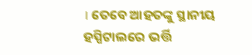। ତେବେ ଆହତଙ୍କୁ ସ୍ଥାନୀୟ ହସ୍ପିଟାଲରେ ଭର୍ତ୍ତି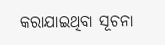କରାଯାଇଥିବା ସୂଚନା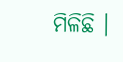ମିଳିଛି ।